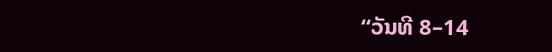“ວັນທີ 8–14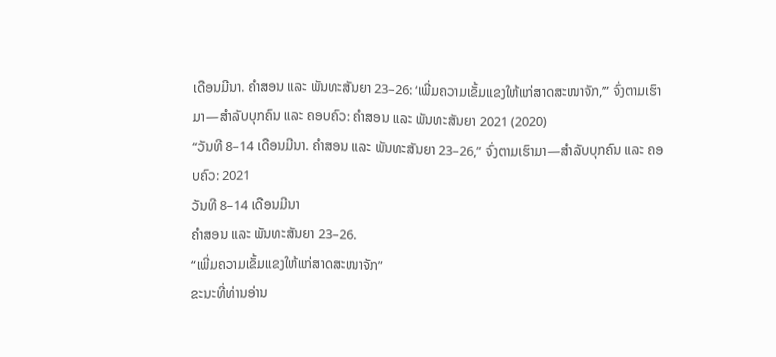ເດືອນມີນາ. ຄຳສອນ ແລະ ພັນທະສັນຍາ 23–26: ‘ເພີ່ມຄວາມເຂັ້ມແຂງໃຫ້ແກ່ສາດສະໜາຈັກ,’” ຈົ່ງຕາມເຮົາມາ—ສຳລັບບຸກຄົນ ແລະ ຄອບຄົວ: ຄຳສອນ ແລະ ພັນທະສັນຍາ 2021 (2020)
“ວັນທີ 8–14 ເດືອນມີນາ. ຄຳສອນ ແລະ ພັນທະສັນຍາ 23–26,” ຈົ່ງຕາມເຮົາມາ—ສຳລັບບຸກຄົນ ແລະ ຄອບຄົວ: 2021
ວັນທີ 8–14 ເດືອນມີນາ
ຄຳສອນ ແລະ ພັນທະສັນຍາ 23–26.
“ເພີ່ມຄວາມເຂັ້ມແຂງໃຫ້ແກ່ສາດສະໜາຈັກ”
ຂະນະທີ່ທ່ານອ່ານ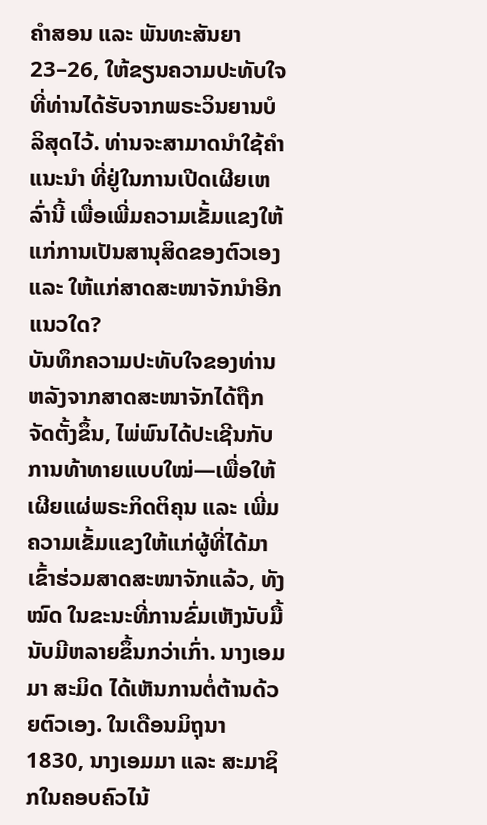ຄຳສອນ ແລະ ພັນທະສັນຍາ 23–26, ໃຫ້ຂຽນຄວາມປະທັບໃຈ ທີ່ທ່ານໄດ້ຮັບຈາກພຣະວິນຍານບໍລິສຸດໄວ້. ທ່ານຈະສາມາດນຳໃຊ້ຄຳແນະນຳ ທີ່ຢູ່ໃນການເປີດເຜີຍເຫລົ່ານີ້ ເພື່ອເພີ່ມຄວາມເຂັ້ມແຂງໃຫ້ແກ່ການເປັນສານຸສິດຂອງຕົວເອງ ແລະ ໃຫ້ແກ່ສາດສະໜາຈັກນຳອີກແນວໃດ?
ບັນທຶກຄວາມປະທັບໃຈຂອງທ່ານ
ຫລັງຈາກສາດສະໜາຈັກໄດ້ຖືກຈັດຕັ້ງຂຶ້ນ, ໄພ່ພົນໄດ້ປະເຊີນກັບການທ້າທາຍແບບໃໝ່—ເພື່ອໃຫ້ເຜີຍແຜ່ພຣະກິດຕິຄຸນ ແລະ ເພີ່ມຄວາມເຂັ້ມແຂງໃຫ້ແກ່ຜູ້ທີ່ໄດ້ມາເຂົ້າຮ່ວມສາດສະໜາຈັກແລ້ວ, ທັງໝົດ ໃນຂະນະທີ່ການຂົ່ມເຫັງນັບມື້ນັບມີຫລາຍຂຶ້ນກວ່າເກົ່າ. ນາງເອມມາ ສະມິດ ໄດ້ເຫັນການຕໍ່ຕ້ານດ້ວຍຕົວເອງ. ໃນເດືອນມິຖຸນາ 1830, ນາງເອມມາ ແລະ ສະມາຊິກໃນຄອບຄົວໄນ້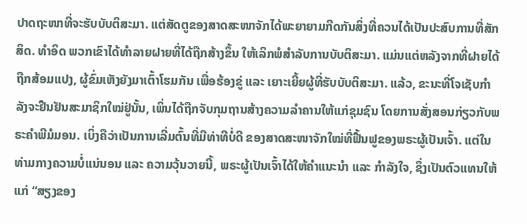ປາດຖະໜາທີ່ຈະຮັບບັບຕິສະມາ. ແຕ່ສັດຕູຂອງສາດສະໜາຈັກໄດ້ພະຍາຍາມກີດກັນສິ່ງທີ່ຄວນໄດ້ເປັນປະສົບການທີ່ສັກສິດ. ທຳອິດ ພວກເຂົາໄດ້ທຳລາຍຝາຍທີ່ໄດ້ຖືກສ້າງຂຶ້ນ ໃຫ້ເລິກພໍສຳລັບການບັບຕິສະມາ. ແມ່ນແຕ່ຫລັງຈາກທີ່ຝາຍໄດ້ຖືກສ້ອມແປງ, ຜູ້ຂົ່ມເຫັງຍັງມາເຕົ້າໂຮມກັນ ເພື່ອຮ້ອງຂູ່ ແລະ ເຍາະເຍີ້ຍຜູ້ທີ່ຮັບບັບຕິສະມາ. ແລ້ວ, ຂະນະທີ່ໂຈເຊັບກຳລັງຈະຢືນຢັນສະມາຊິກໃໝ່ຢູ່ນັ້ນ, ເພິ່ນໄດ້ຖືກຈັບກຸມຖານສ້າງຄວາມລຳຄານໃຫ້ແກ່ຊຸມຊົນ ໂດຍການສັ່ງສອນກ່ຽວກັບພຣະຄຳພີມໍມອນ. ເບິ່ງຄືວ່າເປັນການເລີ່ມຕົ້ນທີ່ມີທ່າທີບໍ່ດີ ຂອງສາດສະໜາຈັກໃໝ່ທີ່ຟື້ນຟູຂອງພຣະຜູ້ເປັນເຈົ້າ. ແຕ່ໃນທ່າມກາງຄວາມບໍ່ແນ່ນອນ ແລະ ຄວາມວຸ້ນວາຍນີ້, ພຣະຜູ້ເປັນເຈົ້າໄດ້ໃຫ້ຄຳແນະນຳ ແລະ ກຳລັງໃຈ, ຊຶ່ງເປັນຕົວແທນໃຫ້ແກ່ “ສຽງຂອງ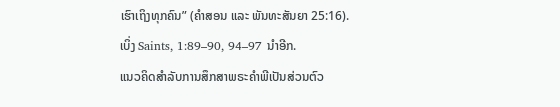ເຮົາເຖິງທຸກຄົນ” (ຄຳສອນ ແລະ ພັນທະສັນຍາ 25:16).
ເບິ່ງ Saints, 1:89–90, 94–97 ນຳອີກ.
ແນວຄິດສຳລັບການສຶກສາພຣະຄຳພີເປັນສ່ວນຕົວ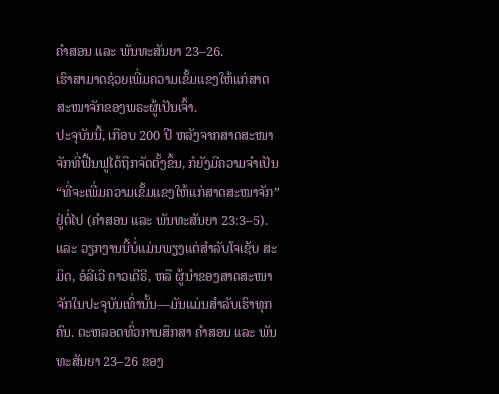ຄຳສອນ ແລະ ພັນທະສັນຍາ 23–26.
ເຮົາສາມາດຊ່ວຍເພີ່ມຄວາມເຂັ້ມແຂງໃຫ້ແກ່ສາດສະໜາຈັກຂອງພຣະຜູ້ເປັນເຈົ້າ.
ປະຈຸບັນນີ້, ເກືອບ 200 ປີ ຫລັງຈາກສາດສະໜາຈັກທີ່ຟື້ນຟູໄດ້ຖືກຈັດຕັ້ງຂຶ້ນ, ກໍຍັງມີຄວາມຈຳເປັນ “ທີ່ຈະເພີ່ມຄວາມເຂັ້ມແຂງໃຫ້ແກ່ສາດສະໜາຈັກ” ຢູ່ຕໍ່ໄປ (ຄຳສອນ ແລະ ພັນທະສັນຍາ 23:3–5). ແລະ ວຽກງານນີ້ບໍ່ແມ່ນພຽງແຕ່ສຳລັບໂຈເຊັບ ສະມິດ, ອໍລີເວີ ຄາວເດີຣີ, ຫລື ຜູ້ນຳຂອງສາດສະໜາຈັກໃນປະຈຸບັນເທົ່ານັ້ນ—ມັນແມ່ນສຳລັບເຮົາທຸກຄົນ. ຕະຫລອດທົ່ວການສຶກສາ ຄຳສອນ ແລະ ພັນທະສັນຍາ 23–26 ຂອງ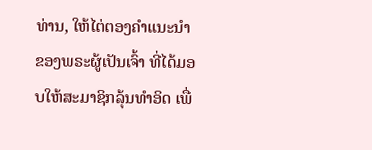ທ່ານ, ໃຫ້ໄຕ່ຕອງຄຳແນະນຳຂອງພຣະຜູ້ເປັນເຈົ້າ ທີ່ໄດ້ມອບໃຫ້ສະມາຊິກລຸ້ນທຳອິດ ເພື່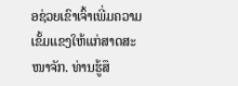ອຊ່ວຍເຂົາເຈົ້າເພີ່ມຄວາມເຂັ້ມແຂງໃຫ້ແກ່ສາດສະໜາຈັກ. ທ່ານຮູ້ສຶ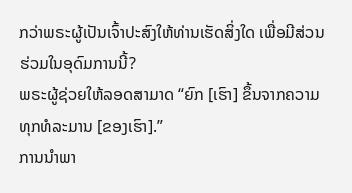ກວ່າພຣະຜູ້ເປັນເຈົ້າປະສົງໃຫ້ທ່ານເຮັດສິ່ງໃດ ເພື່ອມີສ່ວນຮ່ວມໃນອຸດົມການນີ້?
ພຣະຜູ້ຊ່ວຍໃຫ້ລອດສາມາດ “ຍົກ [ເຮົາ] ຂຶ້ນຈາກຄວາມທຸກທໍລະມານ [ຂອງເຮົາ].”
ການນຳພາ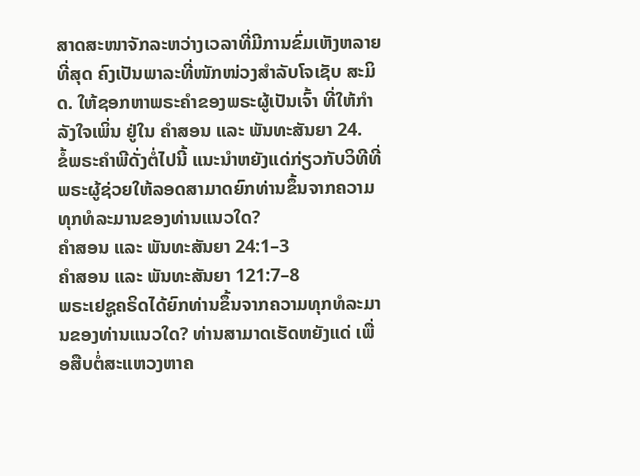ສາດສະໜາຈັກລະຫວ່າງເວລາທີ່ມີການຂົ່ມເຫັງຫລາຍທີ່ສຸດ ຄົງເປັນພາລະທີ່ໜັກໜ່ວງສຳລັບໂຈເຊັບ ສະມິດ. ໃຫ້ຊອກຫາພຣະຄຳຂອງພຣະຜູ້ເປັນເຈົ້າ ທີ່ໃຫ້ກຳລັງໃຈເພິ່ນ ຢູ່ໃນ ຄຳສອນ ແລະ ພັນທະສັນຍາ 24.
ຂໍ້ພຣະຄຳພີດັ່ງຕໍ່ໄປນີ້ ແນະນຳຫຍັງແດ່ກ່ຽວກັບວິທີທີ່ພຣະຜູ້ຊ່ວຍໃຫ້ລອດສາມາດຍົກທ່ານຂຶ້ນຈາກຄວາມທຸກທໍລະມານຂອງທ່ານແນວໃດ?
ຄຳສອນ ແລະ ພັນທະສັນຍາ 24:1–3
ຄຳສອນ ແລະ ພັນທະສັນຍາ 121:7–8
ພຣະເຢຊູຄຣິດໄດ້ຍົກທ່ານຂຶ້ນຈາກຄວາມທຸກທໍລະມານຂອງທ່ານແນວໃດ? ທ່ານສາມາດເຮັດຫຍັງແດ່ ເພື່ອສືບຕໍ່ສະແຫວງຫາຄ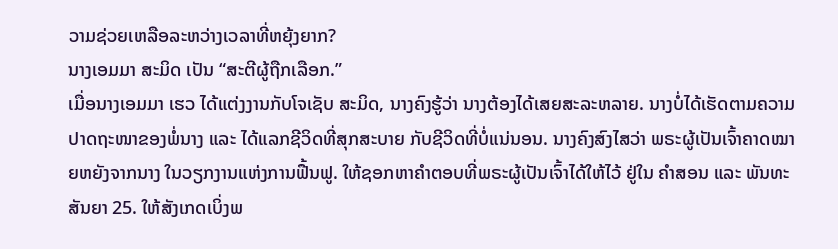ວາມຊ່ວຍເຫລືອລະຫວ່າງເວລາທີ່ຫຍຸ້ງຍາກ?
ນາງເອມມາ ສະມິດ ເປັນ “ສະຕີຜູ້ຖືກເລືອກ.”
ເມື່ອນາງເອມມາ ເຮວ ໄດ້ແຕ່ງງານກັບໂຈເຊັບ ສະມິດ, ນາງຄົງຮູ້ວ່າ ນາງຕ້ອງໄດ້ເສຍສະລະຫລາຍ. ນາງບໍ່ໄດ້ເຮັດຕາມຄວາມປາດຖະໜາຂອງພໍ່ນາງ ແລະ ໄດ້ແລກຊີວິດທີ່ສຸກສະບາຍ ກັບຊີວິດທີ່ບໍ່ແນ່ນອນ. ນາງຄົງສົງໄສວ່າ ພຣະຜູ້ເປັນເຈົ້າຄາດໝາຍຫຍັງຈາກນາງ ໃນວຽກງານແຫ່ງການຟື້ນຟູ. ໃຫ້ຊອກຫາຄຳຕອບທີ່ພຣະຜູ້ເປັນເຈົ້າໄດ້ໃຫ້ໄວ້ ຢູ່ໃນ ຄຳສອນ ແລະ ພັນທະສັນຍາ 25. ໃຫ້ສັງເກດເບິ່ງພ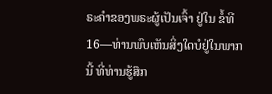ຣະຄຳຂອງພຣະຜູ້ເປັນເຈົ້າ ຢູ່ໃນ ຂໍ້ທີ 16—ທ່ານພົບເຫັນສິ່ງໃດບໍຢູ່ໃນພາກນີ້ ທີ່ທ່ານຮູ້ສຶກ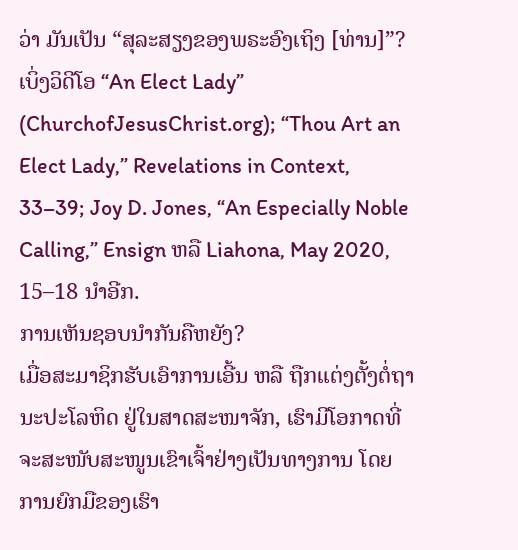ວ່າ ມັນເປັນ “ສຸລະສຽງຂອງພຣະອົງເຖິງ [ທ່ານ]”?
ເບິ່ງວິດີໂອ “An Elect Lady” (ChurchofJesusChrist.org); “Thou Art an Elect Lady,” Revelations in Context, 33–39; Joy D. Jones, “An Especially Noble Calling,” Ensign ຫລື Liahona, May 2020, 15–18 ນຳອີກ.
ການເຫັນຊອບນຳກັນຄືຫຍັງ?
ເມື່ອສະມາຊິກຮັບເອົາການເອີ້ນ ຫລື ຖືກແຕ່ງຕັ້ງຕໍ່ຖານະປະໂລຫິດ ຢູ່ໃນສາດສະໜາຈັກ, ເຮົາມີໂອກາດທີ່ຈະສະໜັບສະໜູນເຂົາເຈົ້າຢ່າງເປັນທາງການ ໂດຍການຍົກມືຂອງເຮົາ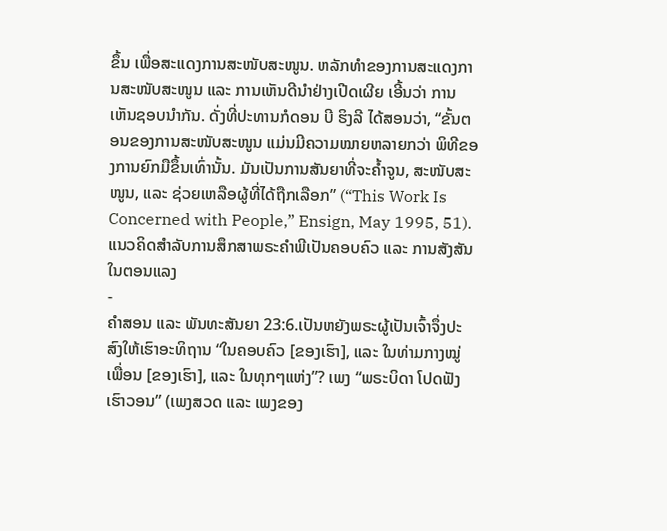ຂຶ້ນ ເພື່ອສະແດງການສະໜັບສະໜູນ. ຫລັກທຳຂອງການສະແດງການສະໜັບສະໜູນ ແລະ ການເຫັນດີນຳຢ່າງເປີດເຜີຍ ເອີ້ນວ່າ ການເຫັນຊອບນຳກັນ. ດັ່ງທີ່ປະທານກໍດອນ ບີ ຮິງລີ ໄດ້ສອນວ່າ, “ຂັ້ນຕອນຂອງການສະໜັບສະໜູນ ແມ່ນມີຄວາມໝາຍຫລາຍກວ່າ ພິທີຂອງການຍົກມືຂຶ້ນເທົ່ານັ້ນ. ມັນເປັນການສັນຍາທີ່ຈະຄ້ຳຈູນ, ສະໜັບສະໜູນ, ແລະ ຊ່ວຍເຫລືອຜູ້ທີ່ໄດ້ຖືກເລືອກ” (“This Work Is Concerned with People,” Ensign, May 1995, 51).
ແນວຄິດສຳລັບການສຶກສາພຣະຄຳພີເປັນຄອບຄົວ ແລະ ການສັງສັນໃນຕອນແລງ
-
ຄຳສອນ ແລະ ພັນທະສັນຍາ 23:6.ເປັນຫຍັງພຣະຜູ້ເປັນເຈົ້າຈຶ່ງປະສົງໃຫ້ເຮົາອະທິຖານ “ໃນຄອບຄົວ [ຂອງເຮົາ], ແລະ ໃນທ່າມກາງໝູ່ເພື່ອນ [ຂອງເຮົາ], ແລະ ໃນທຸກໆແຫ່ງ”? ເພງ “ພຣະບິດາ ໂປດຟັງເຮົາວອນ” (ເພງສວດ ແລະ ເພງຂອງ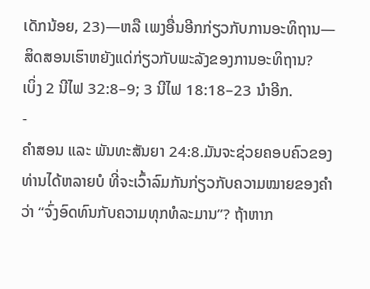ເດັກນ້ອຍ, 23)—ຫລື ເພງອື່ນອີກກ່ຽວກັບການອະທິຖານ—ສິດສອນເຮົາຫຍັງແດ່ກ່ຽວກັບພະລັງຂອງການອະທິຖານ?
ເບິ່ງ 2 ນີໄຟ 32:8–9; 3 ນີໄຟ 18:18–23 ນຳອີກ.
-
ຄຳສອນ ແລະ ພັນທະສັນຍາ 24:8.ມັນຈະຊ່ວຍຄອບຄົວຂອງທ່ານໄດ້ຫລາຍບໍ ທີ່ຈະເວົ້າລົມກັນກ່ຽວກັບຄວາມໝາຍຂອງຄຳວ່າ “ຈົ່ງອົດທົນກັບຄວາມທຸກທໍລະມານ”? ຖ້າຫາກ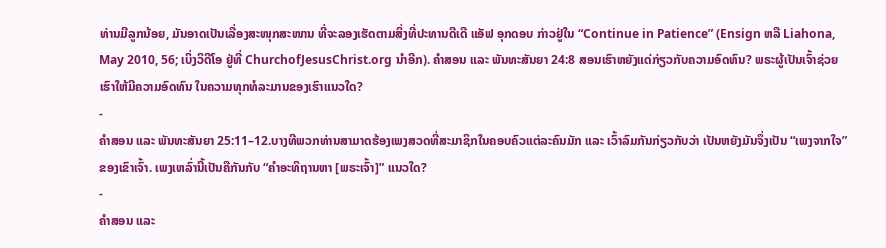ທ່ານມີລູກນ້ອຍ, ມັນອາດເປັນເລື່ອງສະໜຸກສະໜານ ທີ່ຈະລອງເຮັດຕາມສິ່ງທີ່ປະທານດີເດີ ແອັຟ ອຸກດອບ ກ່າວຢູ່ໃນ “Continue in Patience” (Ensign ຫລື Liahona, May 2010, 56; ເບິ່ງວິດີໂອ ຢູ່ທີ່ ChurchofJesusChrist.org ນຳອີກ). ຄຳສອນ ແລະ ພັນທະສັນຍາ 24:8 ສອນເຮົາຫຍັງແດ່ກ່ຽວກັບຄວາມອົດທົນ? ພຣະຜູ້ເປັນເຈົ້າຊ່ວຍເຮົາໃຫ້ມີຄວາມອົດທົນ ໃນຄວາມທຸກທໍລະມານຂອງເຮົາແນວໃດ?
-
ຄຳສອນ ແລະ ພັນທະສັນຍາ 25:11–12.ບາງທີພວກທ່ານສາມາດຮ້ອງເພງສວດທີ່ສະມາຊິກໃນຄອບຄົວແຕ່ລະຄົນມັກ ແລະ ເວົ້າລົມກັນກ່ຽວກັບວ່າ ເປັນຫຍັງມັນຈຶ່ງເປັນ “ເພງຈາກໃຈ” ຂອງເຂົາເຈົ້າ. ເພງເຫລົ່ານີ້ເປັນຄືກັນກັບ “ຄຳອະທິຖານຫາ [ພຣະເຈົ້າ]” ແນວໃດ?
-
ຄຳສອນ ແລະ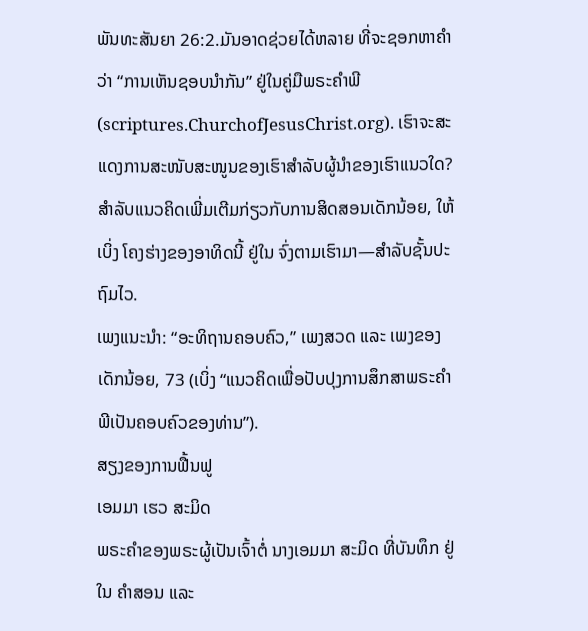ພັນທະສັນຍາ 26:2.ມັນອາດຊ່ວຍໄດ້ຫລາຍ ທີ່ຈະຊອກຫາຄຳວ່າ “ການເຫັນຊອບນຳກັນ” ຢູ່ໃນຄູ່ມືພຣະຄຳພີ (scriptures.ChurchofJesusChrist.org). ເຮົາຈະສະແດງການສະໜັບສະໜູນຂອງເຮົາສຳລັບຜູ້ນຳຂອງເຮົາແນວໃດ?
ສຳລັບແນວຄິດເພີ່ມເຕີມກ່ຽວກັບການສິດສອນເດັກນ້ອຍ, ໃຫ້ເບິ່ງ ໂຄງຮ່າງຂອງອາທິດນີ້ ຢູ່ໃນ ຈົ່ງຕາມເຮົາມາ—ສຳລັບຊັ້ນປະຖົມໄວ.
ເພງແນະນຳ: “ອະທິຖານຄອບຄົວ,” ເພງສວດ ແລະ ເພງຂອງເດັກນ້ອຍ, 73 (ເບິ່ງ “ແນວຄິດເພື່ອປັບປຸງການສຶກສາພຣະຄຳພີເປັນຄອບຄົວຂອງທ່ານ”).
ສຽງຂອງການຟື້ນຟູ
ເອມມາ ເຮວ ສະມິດ
ພຣະຄຳຂອງພຣະຜູ້ເປັນເຈົ້າຕໍ່ ນາງເອມມາ ສະມິດ ທີ່ບັນທຶກ ຢູ່ໃນ ຄຳສອນ ແລະ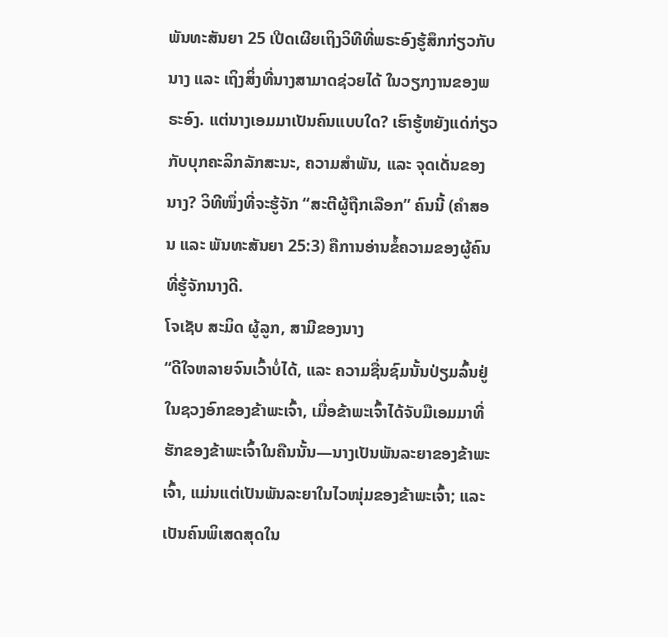ພັນທະສັນຍາ 25 ເປີດເຜີຍເຖິງວິທີທີ່ພຣະອົງຮູ້ສຶກກ່ຽວກັບນາງ ແລະ ເຖິງສິ່ງທີ່ນາງສາມາດຊ່ວຍໄດ້ ໃນວຽກງານຂອງພຣະອົງ. ແຕ່ນາງເອມມາເປັນຄົນແບບໃດ? ເຮົາຮູ້ຫຍັງແດ່ກ່ຽວກັບບຸກຄະລິກລັກສະນະ, ຄວາມສຳພັນ, ແລະ ຈຸດເດັ່ນຂອງນາງ? ວິທີໜຶ່ງທີ່ຈະຮູ້ຈັກ “ສະຕີຜູ້ຖືກເລືອກ” ຄົນນີ້ (ຄຳສອນ ແລະ ພັນທະສັນຍາ 25:3) ຄືການອ່ານຂໍ້ຄວາມຂອງຜູ້ຄົນ ທີ່ຮູ້ຈັກນາງດີ.
ໂຈເຊັບ ສະມິດ ຜູ້ລູກ, ສາມີຂອງນາງ
“ດີໃຈຫລາຍຈົນເວົ້າບໍ່ໄດ້, ແລະ ຄວາມຊື່ນຊົມນັ້ນປ່ຽມລົ້ນຢູ່ໃນຊວງອົກຂອງຂ້າພະເຈົ້າ, ເມື່ອຂ້າພະເຈົ້າໄດ້ຈັບມືເອມມາທີ່ຮັກຂອງຂ້າພະເຈົ້າໃນຄືນນັ້ນ—ນາງເປັນພັນລະຍາຂອງຂ້າພະເຈົ້າ, ແມ່ນແຕ່ເປັນພັນລະຍາໃນໄວໜຸ່ມຂອງຂ້າພະເຈົ້າ; ແລະ ເປັນຄົນພິເສດສຸດໃນ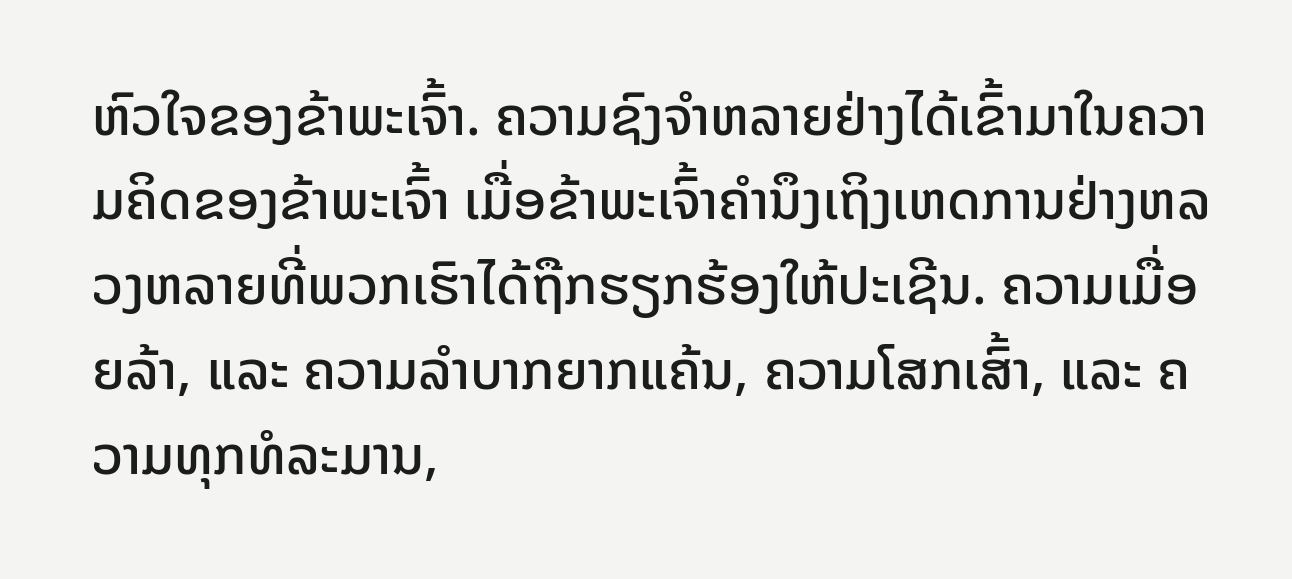ຫົວໃຈຂອງຂ້າພະເຈົ້າ. ຄວາມຊົງຈຳຫລາຍຢ່າງໄດ້ເຂົ້າມາໃນຄວາມຄິດຂອງຂ້າພະເຈົ້າ ເມື່ອຂ້າພະເຈົ້າຄຳນຶງເຖິງເຫດການຢ່າງຫລວງຫລາຍທີ່ພວກເຮົາໄດ້ຖືກຮຽກຮ້ອງໃຫ້ປະເຊີນ. ຄວາມເມື່ອຍລ້າ, ແລະ ຄວາມລຳບາກຍາກແຄ້ນ, ຄວາມໂສກເສົ້າ, ແລະ ຄວາມທຸກທໍລະມານ,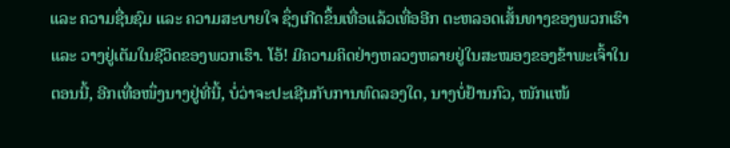ແລະ ຄວາມຊື່ນຊົມ ແລະ ຄວາມສະບາຍໃຈ ຊຶ່ງເກີດຂຶ້ນເທື່ອແລ້ວເທື່ອອີກ ຕະຫລອດເສັ້ນທາງຂອງພວກເຮົາ ແລະ ວາງຢູ່ເຕັມໃນຊີວິດຂອງພວກເຮົາ. ໂອ້! ມີຄວາມຄິດຢ່າງຫລວງຫລາຍຢູ່ໃນສະໝອງຂອງຂ້າພະເຈົ້າໃນຕອນນີ້, ອີກເທື່ອໜຶ່ງນາງຢູ່ທີ່ນີ້, ບໍ່ວ່າຈະປະເຊີນກັບການທົດລອງໃດ, ນາງບໍ່ຢ້ານກົວ, ໜັກແໜ້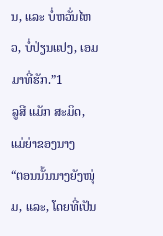ນ, ແລະ ບໍ່ຫວັ່ນໄຫວ, ບໍ່ປ່ຽນແປງ, ເອມມາທີ່ຮັກ.”1
ລູສີ ແມັກ ສະມິດ, ແມ່ຍ່າຂອງນາງ
“ຕອນນັ້ນນາງຍັງໜຸ່ມ, ແລະ, ໂດຍທີ່ເປັນ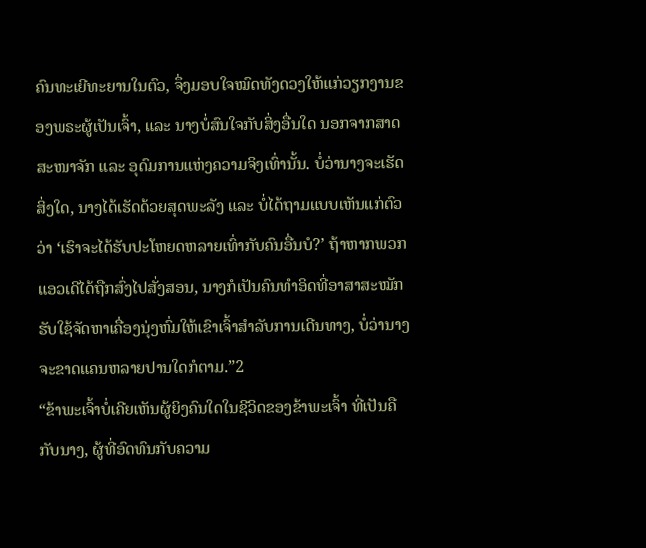ຄົນທະເຍີທະຍານໃນຕົວ, ຈຶ່ງມອບໃຈໝົດທັງດວງໃຫ້ແກ່ວຽກງານຂອງພຣະຜູ້ເປັນເຈົ້າ, ແລະ ນາງບໍ່ສົນໃຈກັບສິ່ງອື່ນໃດ ນອກຈາກສາດສະໜາຈັກ ແລະ ອຸດົມການແຫ່ງຄວາມຈິງເທົ່ານັ້ນ. ບໍ່ວ່ານາງຈະເຮັດສິ່ງໃດ, ນາງໄດ້ເຮັດດ້ວຍສຸດພະລັງ ແລະ ບໍ່ໄດ້ຖາມແບບເຫັນແກ່ຕົວວ່າ ‘ເຮົາຈະໄດ້ຮັບປະໂຫຍດຫລາຍເທົ່າກັບຄົນອື່ນບໍ?’ ຖ້າຫາກພວກແອວເດີໄດ້ຖືກສົ່ງໄປສັ່ງສອນ, ນາງກໍເປັນຄົນທຳອິດທີ່ອາສາສະໝັກຮັບໃຊ້ຈັດຫາເຄື່ອງນຸ່ງຫົ່ມໃຫ້ເຂົາເຈົ້າສຳລັບການເດີນທາງ, ບໍ່ວ່ານາງຈະຂາດແຄນຫລາຍປານໃດກໍຕາມ.”2
“ຂ້າພະເຈົ້າບໍ່ເຄີຍເຫັນຜູ້ຍິງຄົນໃດໃນຊີວິດຂອງຂ້າພະເຈົ້າ ທີ່ເປັນຄືກັບນາງ, ຜູ້ທີ່ອົດທົນກັບຄວາມ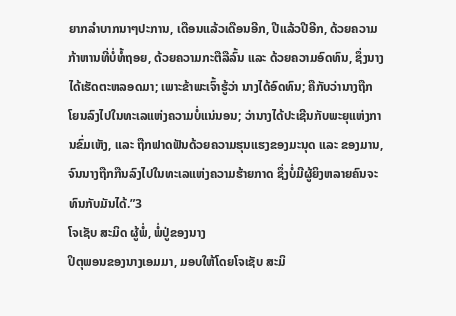ຍາກລຳບາກນາໆປະການ, ເດືອນແລ້ວເດືອນອີກ, ປີແລ້ວປີອີກ, ດ້ວຍຄວາມກ້າຫານທີ່ບໍ່ທໍ້ຖອຍ, ດ້ວຍຄວາມກະຕືລືລົ້ນ ແລະ ດ້ວຍຄວາມອົດທົນ, ຊຶ່ງນາງໄດ້ເຮັດຕະຫລອດມາ; ເພາະຂ້າພະເຈົ້າຮູ້ວ່າ ນາງໄດ້ອົດທົນ; ຄືກັບວ່ານາງຖືກໂຍນລົງໄປໃນທະເລແຫ່ງຄວາມບໍ່ແນ່ນອນ; ວ່ານາງໄດ້ປະເຊີນກັບພະຍຸແຫ່ງການຂົ່ມເຫັງ, ແລະ ຖືກຟາດຟັນດ້ວຍຄວາມຮຸນແຮງຂອງມະນຸດ ແລະ ຂອງມານ, ຈົນນາງຖືກກືນລົງໄປໃນທະເລແຫ່ງຄວາມຮ້າຍກາດ ຊຶ່ງບໍ່ມີຜູ້ຍິງຫລາຍຄົນຈະທົນກັບມັນໄດ້.”3
ໂຈເຊັບ ສະມິດ ຜູ້ພໍ່, ພໍ່ປູ່ຂອງນາງ
ປິຕຸພອນຂອງນາງເອມມາ, ມອບໃຫ້ໂດຍໂຈເຊັບ ສະມິ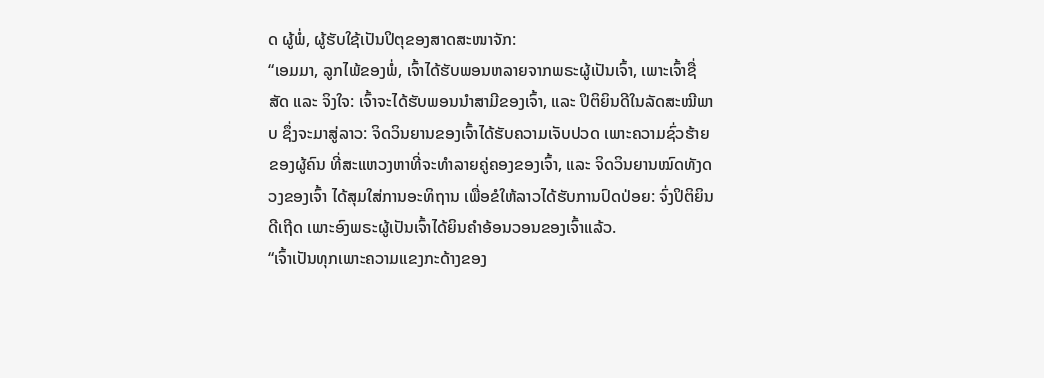ດ ຜູ້ພໍ່, ຜູ້ຮັບໃຊ້ເປັນປິຕຸຂອງສາດສະໜາຈັກ:
“ເອມມາ, ລູກໄພ້ຂອງພໍ່, ເຈົ້າໄດ້ຮັບພອນຫລາຍຈາກພຣະຜູ້ເປັນເຈົ້າ, ເພາະເຈົ້າຊື່ສັດ ແລະ ຈິງໃຈ: ເຈົ້າຈະໄດ້ຮັບພອນນຳສາມີຂອງເຈົ້າ, ແລະ ປິຕິຍິນດີໃນລັດສະໝີພາບ ຊຶ່ງຈະມາສູ່ລາວ: ຈິດວິນຍານຂອງເຈົ້າໄດ້ຮັບຄວາມເຈັບປວດ ເພາະຄວາມຊົ່ວຮ້າຍຂອງຜູ້ຄົນ ທີ່ສະແຫວງຫາທີ່ຈະທຳລາຍຄູ່ຄອງຂອງເຈົ້າ, ແລະ ຈິດວິນຍານໝົດທັງດວງຂອງເຈົ້າ ໄດ້ສຸມໃສ່ການອະທິຖານ ເພື່ອຂໍໃຫ້ລາວໄດ້ຮັບການປົດປ່ອຍ: ຈົ່ງປິຕິຍິນດີເຖີດ ເພາະອົງພຣະຜູ້ເປັນເຈົ້າໄດ້ຍິນຄຳອ້ອນວອນຂອງເຈົ້າແລ້ວ.
“ເຈົ້າເປັນທຸກເພາະຄວາມແຂງກະດ້າງຂອງ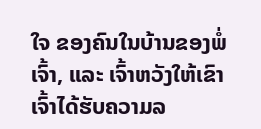ໃຈ ຂອງຄົນໃນບ້ານຂອງພໍ່ເຈົ້າ, ແລະ ເຈົ້າຫວັງໃຫ້ເຂົາເຈົ້າໄດ້ຮັບຄວາມລ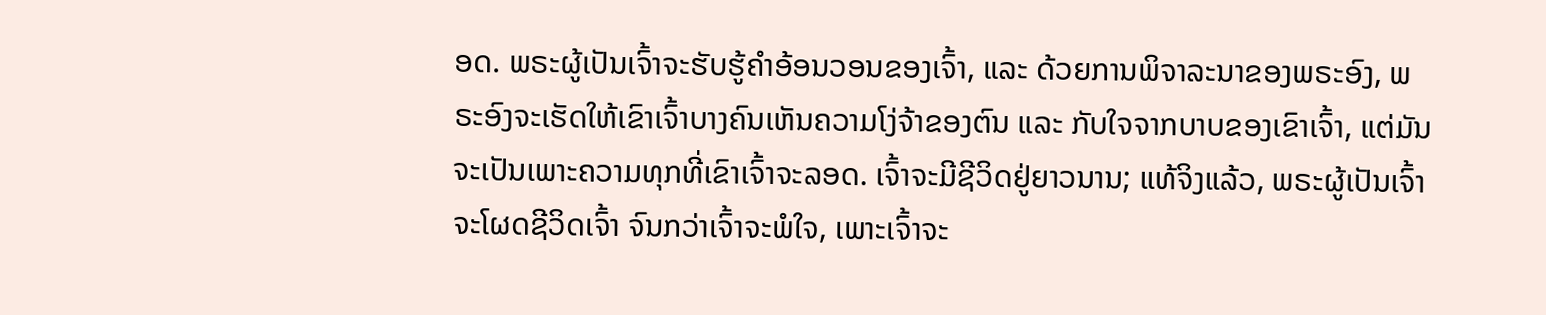ອດ. ພຣະຜູ້ເປັນເຈົ້າຈະຮັບຮູ້ຄຳອ້ອນວອນຂອງເຈົ້າ, ແລະ ດ້ວຍການພິຈາລະນາຂອງພຣະອົງ, ພຣະອົງຈະເຮັດໃຫ້ເຂົາເຈົ້າບາງຄົນເຫັນຄວາມໂງ່ຈ້າຂອງຕົນ ແລະ ກັບໃຈຈາກບາບຂອງເຂົາເຈົ້າ, ແຕ່ມັນຈະເປັນເພາະຄວາມທຸກທີ່ເຂົາເຈົ້າຈະລອດ. ເຈົ້າຈະມີຊີວິດຢູ່ຍາວນານ; ແທ້ຈິງແລ້ວ, ພຣະຜູ້ເປັນເຈົ້າຈະໂຜດຊີວິດເຈົ້າ ຈົນກວ່າເຈົ້າຈະພໍໃຈ, ເພາະເຈົ້າຈະ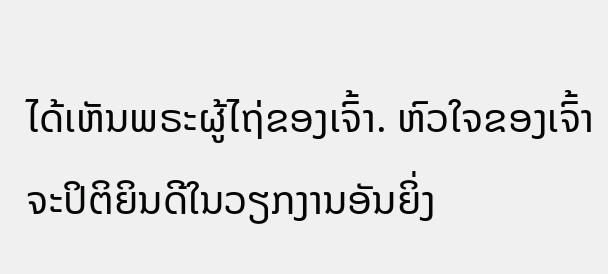ໄດ້ເຫັນພຣະຜູ້ໄຖ່ຂອງເຈົ້າ. ຫົວໃຈຂອງເຈົ້າຈະປິຕິຍິນດີໃນວຽກງານອັນຍິ່ງ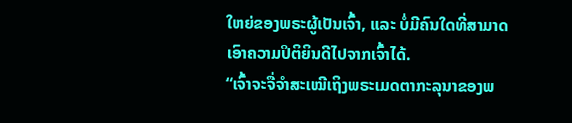ໃຫຍ່ຂອງພຣະຜູ້ເປັນເຈົ້າ, ແລະ ບໍ່ມີຄົນໃດທີ່ສາມາດເອົາຄວາມປິຕິຍິນດີໄປຈາກເຈົ້າໄດ້.
“ເຈົ້າຈະຈື່ຈຳສະເໝີເຖິງພຣະເມດຕາກະລຸນາຂອງພ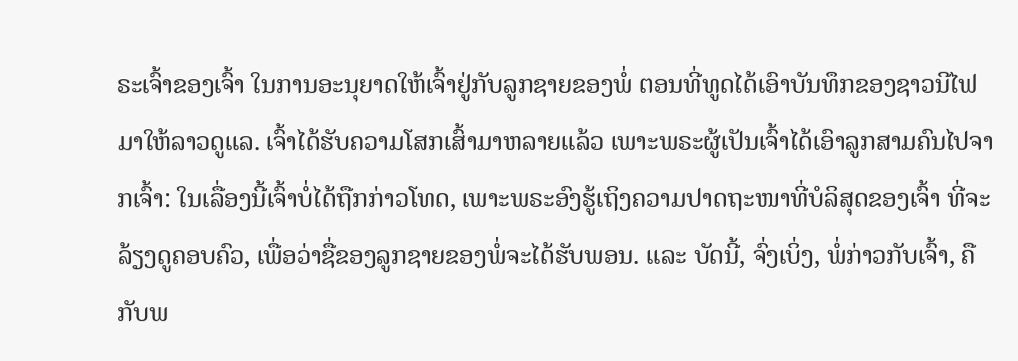ຣະເຈົ້າຂອງເຈົ້າ ໃນການອະນຸຍາດໃຫ້ເຈົ້າຢູ່ກັບລູກຊາຍຂອງພໍ່ ຕອນທີ່ທູດໄດ້ເອົາບັນທຶກຂອງຊາວນີໄຟມາໃຫ້ລາວດູແລ. ເຈົ້າໄດ້ຮັບຄວາມໂສກເສົ້າມາຫລາຍແລ້ວ ເພາະພຣະຜູ້ເປັນເຈົ້າໄດ້ເອົາລູກສາມຄົນໄປຈາກເຈົ້າ: ໃນເລື່ອງນີ້ເຈົ້າບໍ່ໄດ້ຖືກກ່າວໂທດ, ເພາະພຣະອົງຮູ້ເຖິງຄວາມປາດຖະໜາທີ່ບໍລິສຸດຂອງເຈົ້າ ທີ່ຈະລ້ຽງດູຄອບຄົວ, ເພື່ອວ່າຊື່ຂອງລູກຊາຍຂອງພໍ່ຈະໄດ້ຮັບພອນ. ແລະ ບັດນີ້, ຈົ່ງເບິ່ງ, ພໍ່ກ່າວກັບເຈົ້າ, ຄືກັບພ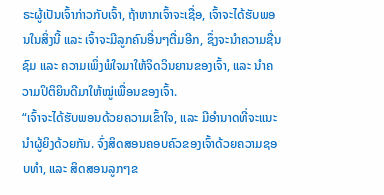ຣະຜູ້ເປັນເຈົ້າກ່າວກັບເຈົ້າ, ຖ້າຫາກເຈົ້າຈະເຊື່ອ, ເຈົ້າຈະໄດ້ຮັບພອນໃນສິ່ງນີ້ ແລະ ເຈົ້າຈະມີລູກຄົນອື່ນໆຕື່ມອີກ, ຊຶ່ງຈະນຳຄວາມຊື່ນຊົມ ແລະ ຄວາມເພິ່ງພໍໃຈມາໃຫ້ຈິດວິນຍານຂອງເຈົ້າ, ແລະ ນຳຄວາມປິຕິຍິນດີມາໃຫ້ໝູ່ເພື່ອນຂອງເຈົ້າ.
“ເຈົ້າຈະໄດ້ຮັບພອນດ້ວຍຄວາມເຂົ້າໃຈ, ແລະ ມີອຳນາດທີ່ຈະແນະນຳຜູ້ຍິງດ້ວຍກັນ. ຈົ່ງສິດສອນຄອບຄົວຂອງເຈົ້າດ້ວຍຄວາມຊອບທຳ, ແລະ ສິດສອນລູກໆຂ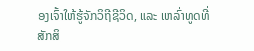ອງເຈົ້າໃຫ້ຮູ້ຈັກວິຖີຊີວິດ, ແລະ ເຫລົ່າທູດທີ່ສັກສິ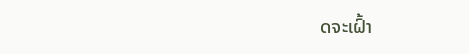ດຈະເຝົ້າ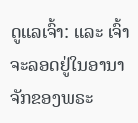ດູແລເຈົ້າ: ແລະ ເຈົ້າຈະລອດຢູ່ໃນອານາຈັກຂອງພຣະ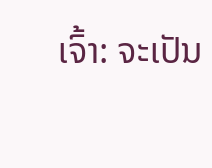ເຈົ້າ: ຈະເປັນ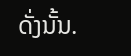ດັ່ງນັ້ນ.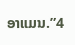ອາແມນ.”4